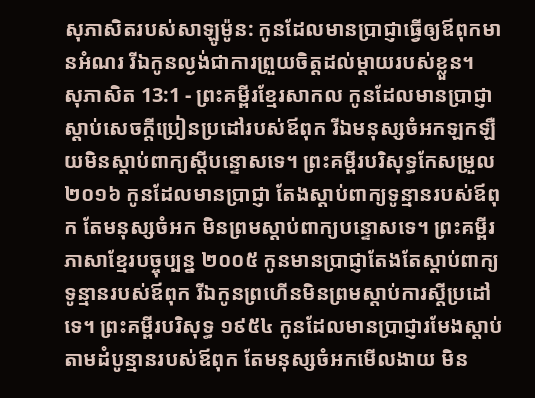សុភាសិតរបស់សាឡូម៉ូន: កូនដែលមានប្រាជ្ញាធ្វើឲ្យឪពុកមានអំណរ រីឯកូនល្ងង់ជាការព្រួយចិត្តដល់ម្ដាយរបស់ខ្លួន។
សុភាសិត 13:1 - ព្រះគម្ពីរខ្មែរសាកល កូនដែលមានប្រាជ្ញាស្ដាប់សេចក្ដីប្រៀនប្រដៅរបស់ឪពុក រីឯមនុស្សចំអកឡកឡឺយមិនស្ដាប់ពាក្យស្ដីបន្ទោសទេ។ ព្រះគម្ពីរបរិសុទ្ធកែសម្រួល ២០១៦ កូនដែលមានប្រាជ្ញា តែងស្តាប់ពាក្យទូន្មានរបស់ឪពុក តែមនុស្សចំអក មិនព្រមស្តាប់ពាក្យបន្ទោសទេ។ ព្រះគម្ពីរភាសាខ្មែរបច្ចុប្បន្ន ២០០៥ កូនមានប្រាជ្ញាតែងតែស្ដាប់ពាក្យទូន្មានរបស់ឪពុក រីឯកូនព្រហើនមិនព្រមស្ដាប់ការស្ដីប្រដៅទេ។ ព្រះគម្ពីរបរិសុទ្ធ ១៩៥៤ កូនដែលមានប្រាជ្ញារមែងស្តាប់តាមដំបូន្មានរបស់ឪពុក តែមនុស្សចំអកមើលងាយ មិន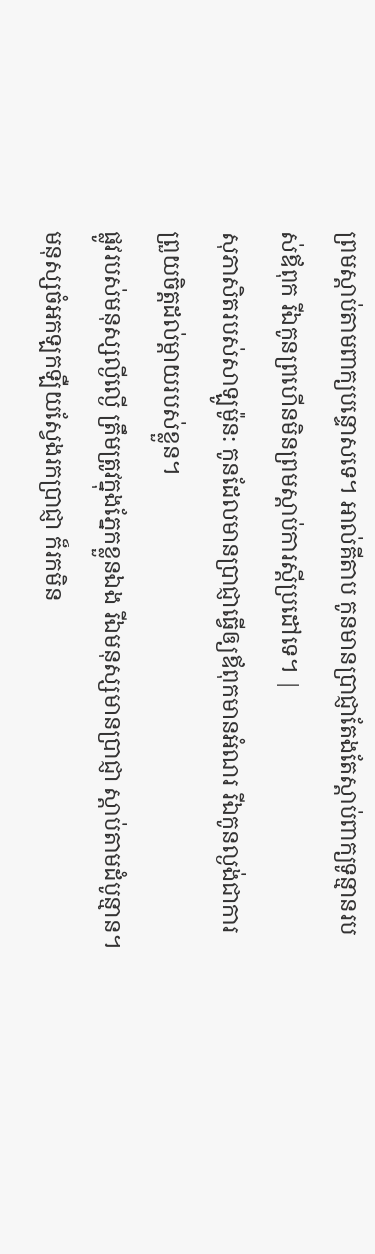ព្រមស្តាប់តាមពាក្យបន្ទោសទេ។ អាល់គីតាប កូនមានប្រាជ្ញាតែងតែស្ដាប់ពាក្យទូន្មានរបស់ឪពុក រីឯកូនព្រហើនមិនព្រមស្ដាប់ការស្ដីប្រដៅទេ។ |
សុភាសិតរបស់សាឡូម៉ូន: កូនដែលមានប្រាជ្ញាធ្វើឲ្យឪពុកមានអំណរ រីឯកូនល្ងង់ជាការព្រួយចិត្តដល់ម្ដាយរបស់ខ្លួន។
ផ្លូវរបស់មនុស្សល្ងីល្ងើ ត្រឹមត្រូវក្នុងភ្នែកខ្លួនឯង រីឯមនុស្សមានប្រាជ្ញា ស្ដាប់តាមដំបូន្មាន។
មនុស្សចំអកឡកឡឺយស្វែងរកប្រាជ្ញា ក៏រកមិន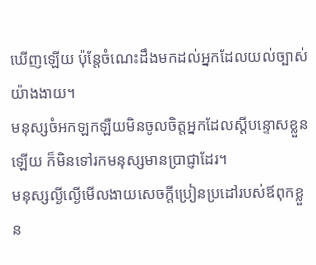ឃើញឡើយ ប៉ុន្តែចំណេះដឹងមកដល់អ្នកដែលយល់ច្បាស់យ៉ាងងាយ។
មនុស្សចំអកឡកឡឺយមិនចូលចិត្តអ្នកដែលស្ដីបន្ទោសខ្លួនឡើយ ក៏មិនទៅរកមនុស្សមានប្រាជ្ញាដែរ។
មនុស្សល្ងីល្ងើមើលងាយសេចក្ដីប្រៀនប្រដៅរបស់ឪពុកខ្លួន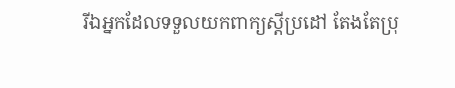រីឯអ្នកដែលទទួលយកពាក្យស្ដីប្រដៅ តែងតែប្រុ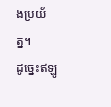ងប្រយ័ត្ន។
ដូច្នេះឥឡូ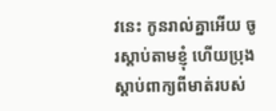វនេះ កូនរាល់គ្នាអើយ ចូរស្ដាប់តាមខ្ញុំ ហើយប្រុងស្ដាប់ពាក្យពីមាត់របស់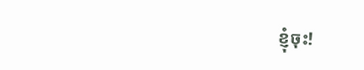ខ្ញុំចុះ!